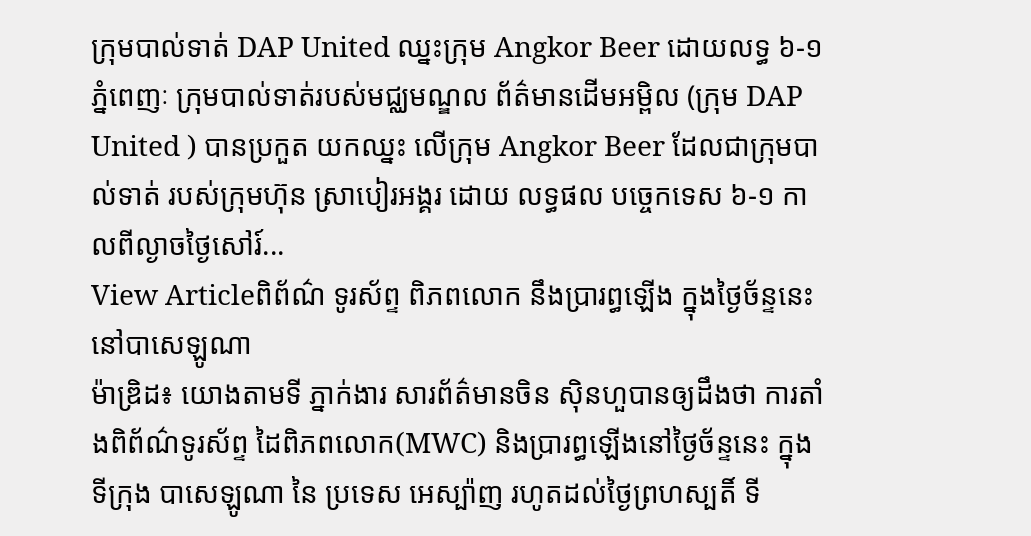ក្រុមបាល់ទាត់ DAP United ឈ្នះក្រុម Angkor Beer ដោយលទ្ធ ៦-១
ភ្នំពេញៈ ក្រុមបាល់ទាត់របស់មជ្ឈមណ្ឌល ព័ត៌មានដើមអម្ពិល (ក្រុម DAP United ) បានប្រកួត យកឈ្នះ លើក្រុម Angkor Beer ដែលជាក្រុមបាល់ទាត់ របស់ក្រុមហ៊ុន ស្រាបៀរអង្គរ ដោយ លទ្ធផល បច្ចេកទេស ៦-១ កាលពីល្ងាចថ្ងៃសៅរ៍...
View Articleពិព័ណ៌ ទូរស័ព្ទ ពិភពលោក នឹងប្រារព្ធឡើង ក្នុងថ្ងៃច័ន្ទនេះ នៅបាសេឡូណា
ម៉ាឌ្រិដ៖ យោងតាមទី ភ្នាក់ងារ សារព័ត៌មានចិន ស៊ិនហួបានឲ្យដឹងថា ការតាំងពិព័ណ៌ទូរស័ព្ទ ដៃពិភពលោក(MWC) និងប្រារព្ធឡើងនៅថ្ងៃច័ន្ទនេះ ក្នុងទីក្រុង បាសេឡូណា នៃ ប្រទេស អេស្ប៉ាញ រហូតដល់ថ្ងៃព្រហស្បតិ៍ ទី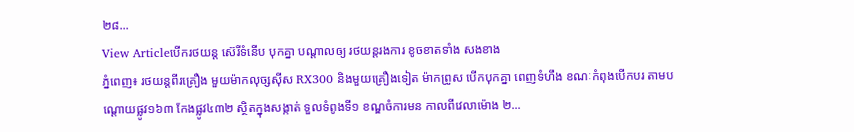២៨...
View Articleបើករថយន្ត ស៊េរីទំនើប បុកគ្នា បណ្តាលឲ្យ រថយន្តរងការ ខូចខាតទាំង សងខាង
ភ្នំពេញ៖ រថយន្តពីរគ្រឿង មួយម៉ាកលុច្សស៊ីស RX300 និងមួយគ្រឿងទៀត ម៉ាកព្រូស បើកបុកគ្នា ពេញទំហឹង ខណៈកំពុងបើកបរ តាមបណ្តោយផ្លូវ១៦៣ កែងផ្លូវ៤៣២ ស្ថិតក្នុងសង្កាត់ ទួលទំពូងទី១ ខណ្ឌចំការមន កាលពីវេលាម៉ោង ២...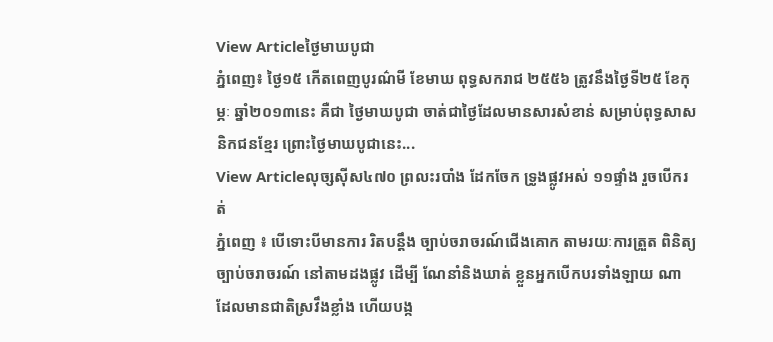View Articleថ្ងៃមាឃបូជា
ភ្នំពេញ៖ ថ្ងៃ១៥ កើតពេញបូរណ៌មី ខែមាឃ ពុទ្ធសករាជ ២៥៥៦ ត្រូវនឹងថ្ងៃទី២៥ ខែកុម្ភៈ ឆ្នាំ២០១៣នេះ គឺជា ថ្ងៃមាឃបូជា ចាត់ជាថ្ងៃដែលមានសារសំខាន់ សម្រាប់ពុទ្ធសាសនិកជនខ្មែរ ព្រោះថ្ងៃមាឃបូជានេះ...
View Articleលុច្សស៊ីស៤៧០ ព្រលះរបាំង ដែកចែក ទ្រូងផ្លូវអស់ ១១ផ្ទាំង រួចបើករត់
ភ្នំពេញ ៖ បើទោះបីមានការ រិតបន្ដឹង ច្បាប់ចរាចរណ៍ជើងគោក តាមរយៈការត្រួត ពិនិត្យច្បាប់ចរាចរណ៍ នៅតាមដងផ្លូវ ដើម្បី ណែនាំនិងឃាត់ ខ្លួនអ្នកបើកបរទាំងឡាយ ណា ដែលមានជាតិស្រវឹងខ្លាំង ហើយបង្ក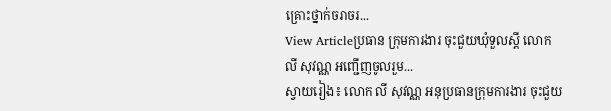គ្រោះថ្នាក់ចរាចរ...
View Articleប្រធាន ក្រុមការងារ ចុះជួយឃុំទួលស្ដី លោក លី សុវណ្ណ អញ្ជើញចូលរួម...
ស្វាយរៀង៖ លោក លី សុវណ្ណ អនុប្រធានក្រុមការងារ ចុះជួយ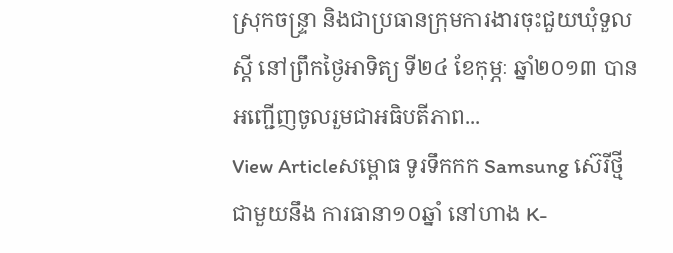ស្រុកចន្ទ្រា និងជាប្រធានក្រុមការងារចុះជួយឃុំទួលស្ដី នៅព្រឹកថ្ងៃអាទិត្យ ទី២៤ ខែកុម្ភៈ ឆ្នាំ២០១៣ បានអញ្ជើញចូលរួមជាអធិបតីភាព...
View Articleសម្ពោធ ទូរទឹកកក Samsung ស៊េរីថ្មី ជាមួយនឹង ការធានា១០ឆ្នាំ នៅហាង K-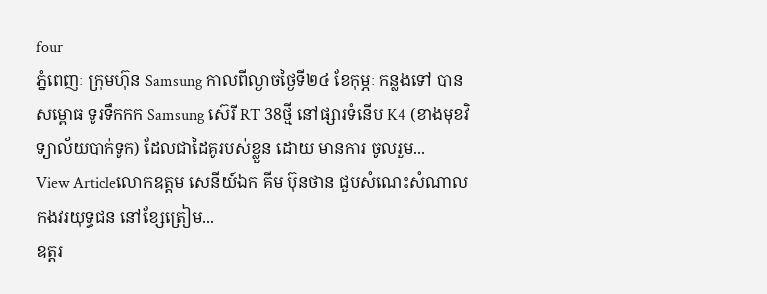four
ភ្នំពេញៈ ក្រុមហ៊ុន Samsung កាលពីល្ងាចថ្ងៃទី២៤ ខែកុម្ភៈ កន្លងទៅ បានសម្ពោធ ទូរទឹកកក Samsung ស៊េរី RT 38ថ្មី នៅផ្សារទំនើប K4 (ខាងមុខវិទ្យាល័យបាក់ទូក) ដែលជាដៃគូរបស់ខ្លួន ដោយ មានការ ចូលរួម...
View Articleលោកឧត្តម សេនីយ៍ឯក គីម ប៊ុនថាន ជួបសំណេះសំណាល កងវរយុទ្ធជន នៅខ្សែត្រៀម...
ឧត្តរ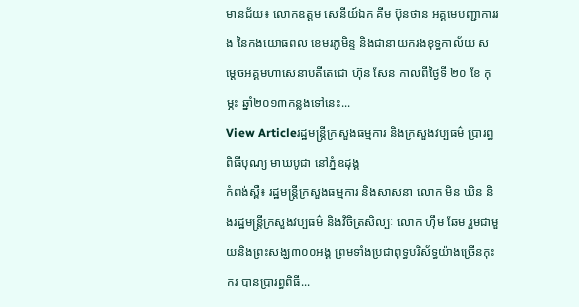មានជ័យ៖ លោកឧត្តម សេនីយ៍ឯក គីម ប៊ុនថាន អគ្គមេបញ្ជាការរង នៃកងយោធពល ខេមរភូមិន្ទ និងជានាយករងខុទ្ធកាល័យ សម្តេចអគ្គមហាសេនាបតីតេជោ ហ៊ុន សែន កាលពីថ្ងៃទី ២០ ខែ កុម្ភះ ឆ្នាំ២០១៣កន្លងទៅនេះ...
View Articleរដ្ឋមន្រ្តីក្រសួងធម្មការ និងក្រសួងវប្បធម៌ ប្រារព្ធពិធីបុណ្យ មាឃបូជា នៅភ្នំឧដុង្គ
កំពង់ស្ពឺ៖ រដ្ឋមន្រ្តីក្រសួងធម្មការ និងសាសនា លោក មិន ឃិន និងរដ្ឋមន្រ្តីក្រសួងវប្បធម៌ និងវិចិត្រសិល្បៈ លោក ហ៊ឹម ឆែម រួមជាមួយនិងព្រះសង្ឃ៣០០អង្គ ព្រមទាំងប្រជាពុទ្ធបរិស័ទ្ធយ៉ាងច្រើនកុះករ បានប្រារព្ធពិធី...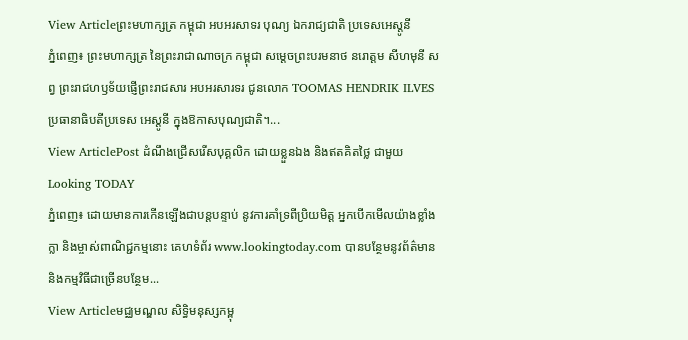View Articleព្រះមហាក្សត្រ កម្ពុជា អបអរសាទរ បុណ្យ ឯករាជ្យជាតិ ប្រទេសអេស្តូនី
ភ្នំពេញ៖ ព្រះមហាក្សត្រ នៃព្រះរាជាណាចក្រ កម្ពុជា សម្តេចព្រះបរមនាថ នរោត្តម សីហមុនី សព្វ ព្រះរាជហឫទ័យផ្ញើព្រះរាជសារ អបអរសារទរ ជូនលោក TOOMAS HENDRIK ILVES ប្រធានាធិបតីប្រទេស អេស្តូនី ក្នុងឱកាសបុណ្យជាតិ។...
View ArticlePost ដំណឹងជ្រើសរើសបុគ្គលិក ដោយខ្លួនឯង និងឥតគិតថ្លៃ ជាមួយ Looking TODAY
ភ្នំពេញ៖ ដោយមានការកើនឡើងជាបន្តបន្ទាប់ នូវការគាំទ្រពីប្រិយមិត្ត អ្នកបើកមើលយ៉ាងខ្លាំងក្លា និងម្ចាស់ពាណិជ្ជកម្មនោះ គេហទំព័រ www.lookingtoday.com បានបន្ថែមនូវព័ត៌មាន និងកម្មវិធីជាច្រើនបន្ថែម...
View Articleមជ្ឈមណ្ឌល សិទ្ធិមនុស្សកម្ពុ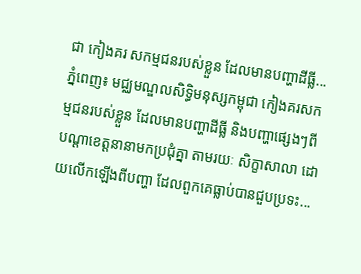ជា កៀងគរ សកម្មជនរបស់ខ្លួន ដែលមានបញ្ហាដីធ្លី...
ភ្នំពេញ៖ មជ្ឈមណ្ឌលសិទ្ធិមនុស្សកម្ពុជា កៀងគរសកម្មជនរបស់ខ្លួន ដែលមានបញ្ហាដីធ្លី និងបញ្ហាផ្សេងៗពីបណ្តាខេត្តនានាមកប្រជុំគ្នា តាមរយៈ សិក្ខាសាលា ដោយលើកឡើងពីបញ្ហា ដែលពួកគេធ្លាប់បានជួបប្រទះ...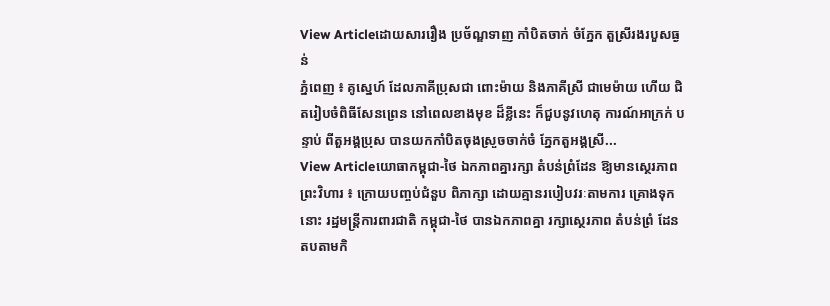View Articleដោយសាររឿង ប្រច័ណ្ឌទាញ កាំបិតចាក់ ចំភ្នែក តួស្រីរងរបួសធ្ងន់
ភ្នំពេញ ៖ គូស្នេហ៍ ដែលភាគីប្រុសជា ពោះម៉ាយ និងភាគីស្រី ជាមេម៉ាយ ហើយ ជិតរៀបចំពិធីសែនព្រេន នៅពេលខាងមុខ ដ៏ខ្លីនេះ ក៏ជួបនូវហេតុ ការណ៍អាក្រក់ បន្ទាប់ ពីតួអង្គប្រុស បានយកកាំបិតចុងស្រួចចាក់ចំ ភ្នែកតួអង្គស្រី...
View Articleយោធាកម្ពុជា-ថៃ ឯកភាពគ្នារក្សា តំបន់ព្រំដែន ឱ្យមានស្ថេរភាព
ព្រះវិហារ ៖ ក្រោយបញ្ចប់ជំនួប ពិភាក្សា ដោយគ្មានរបៀបវរៈតាមការ គ្រោងទុកនោះ រដ្ឋមន្ដ្រីការពារជាតិ កម្ពុជា-ថៃ បានឯកភាពគ្នា រក្សាស្ថេរភាព តំបន់ព្រំ ដែន តបតាមកិ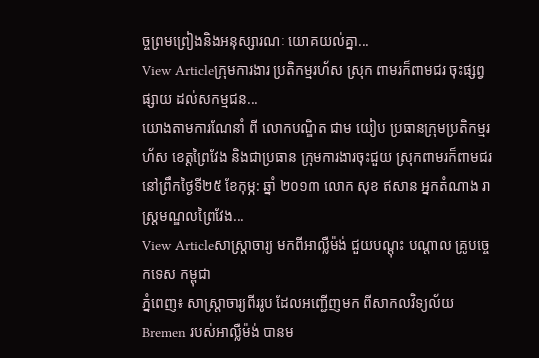ច្ចព្រមព្រៀងនិងអនុស្សារណៈ យោគយល់គ្នា...
View Articleក្រុមការងារ ប្រតិកម្មរហ័ស ស្រុក ពាមរក៏ពាមជរ ចុះផ្សព្វផ្សាយ ដល់សកម្មជន...
យោងតាមការណែនាំ ពី លោកបណ្ឌិត ជាម យៀប ប្រធានក្រុមប្រតិកម្មរហ័ស ខេត្តព្រៃវែង និងជាប្រធាន ក្រុមការងារចុះជួយ ស្រុកពាមរក៏ពាមជរ នៅព្រឹកថ្ងៃទី២៥ ខែកុម្ភ: ឆ្នាំ ២០១៣ លោក សុខ ឥសាន អ្នកតំណាង រាស្រ្តមណ្ឌលព្រៃវែង...
View Articleសាស្ត្រាចារ្យ មកពីអាល្លឺម៉ង់ ជួយបណ្តុះ បណ្តាល គ្រូបច្ចេកទេស កម្ពុជា
ភ្នំពេញ៖ សាស្ត្រាចារ្យពីររូប ដែលអញ្ជើញមក ពីសាកលវិទ្យល័យ Bremen របស់អាល្លឺម៉ង់ បានម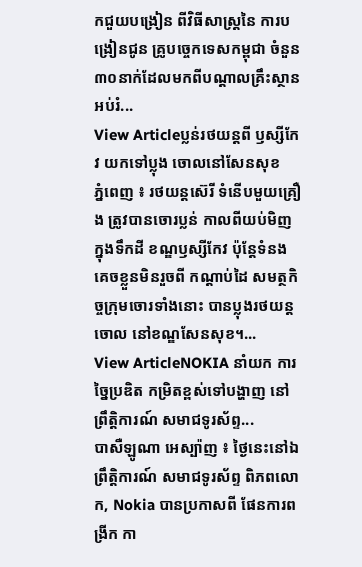កជួយបង្រៀន ពីវិធីសាស្ត្រនៃ ការបង្រៀនជូន គ្រូបច្ចេកទេសកម្ពុជា ចំនួន ៣០នាក់ដែលមកពីបណ្តាលគ្រឹះស្ថានអប់រំ...
View Articleប្លន់រថយន្ដពី ឫស្សីកែវ យកទៅប្លុង ចោលនៅសែនសុខ
ភ្នំពេញ ៖ រថយន្ដស៊េរី ទំនើបមួយគ្រឿង ត្រូវបានចោរប្លន់ កាលពីយប់មិញ ក្នុងទឹកដី ខណ្ឌឫស្សីកែវ ប៉ុន្ដែទំនងគេចខ្លួនមិនរួចពី កណ្ដាប់ដៃ សមត្ថកិច្ចក្រុមចោរទាំងនោះ បានប្លុងរថយន្ដចោល នៅខណ្ឌសែនសុខ។...
View ArticleNOKIA នាំយក ការច្នៃប្រឌិត កម្រិតខ្ពស់ទៅបង្ហាញ នៅព្រឹត្តិការណ៍ សមាជទូរស័ព្ទ...
បាសឺឡូណា អេស្ប៉ាញ ៖ ថ្ងៃនេះនៅឯព្រឹត្តិការណ៍ សមាជទូរស័ព្ទ ពិភពលោក, Nokia បានប្រកាសពី ផែនការពង្រីក កា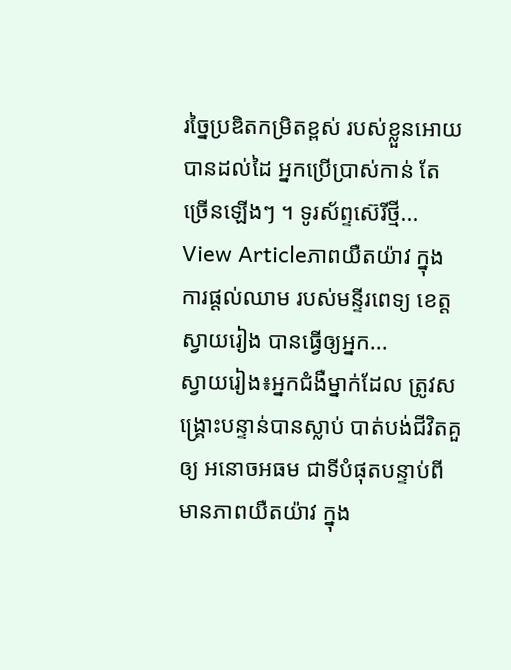រច្នៃប្រឌិតកម្រិតខ្ពស់ របស់ខ្លួនអោយបានដល់ដៃ អ្នកប្រើប្រាស់កាន់ តែច្រើនឡើងៗ ។ ទូរស័ព្ទស៊េរីថ្មី...
View Articleភាពយឺតយ៉ាវ ក្នុងការផ្ដល់ឈាម របស់មន្ទីរពេទ្យ ខេត្តស្វាយរៀង បានធ្វើឲ្យអ្នក...
ស្វាយរៀង៖អ្នកជំងឺម្នាក់ដែល ត្រូវសង្គ្រោះបន្ទាន់បានស្លាប់ បាត់បង់ជីវិតគួឲ្យ អនោចអធម ជាទីបំផុតបន្ទាប់ពី មានភាពយឺតយ៉ាវ ក្នុង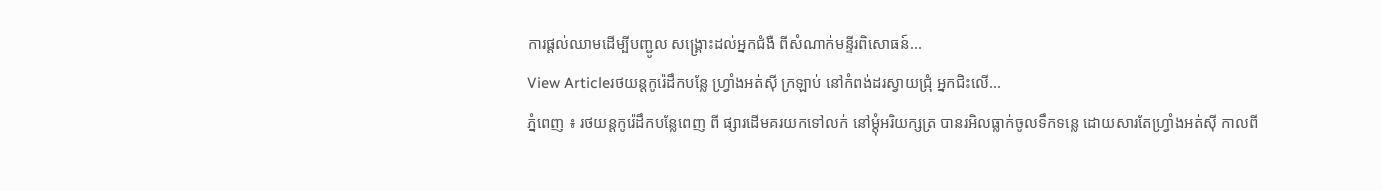ការផ្ដល់ឈាមដើម្បីបញ្ជូល សង្រ្គោះដល់អ្នកជំងឺ ពីសំណាក់មន្ទីរពិសោធន៍...
View Articleរថយន្ដកូរ៉េដឹកបន្លែ ហ្វ្រាំងអត់ស៊ី ក្រឡាប់ នៅកំពង់ដរស្វាយជ្រុំ អ្នកជិះលើ...
ភ្នំពេញ ៖ រថយន្ដកូរ៉េដឹកបន្លែពេញ ពី ផ្សារដើមគរយកទៅលក់ នៅម្ដុំអរិយក្សត្រ បានរអិលធ្លាក់ចូលទឹកទន្លេ ដោយសារតែហ្វ្រាំងអត់ស៊ី កាលពី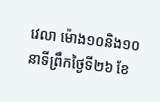វេលា ម៉ោង១០និង១០នាទីព្រឹកថ្ងៃទី២៦ ខែ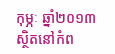កុម្ភៈ ឆ្នាំ២០១៣ ស្ថិតនៅកំព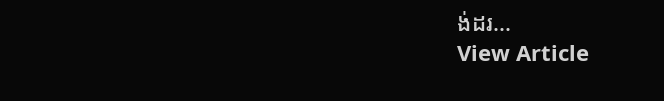ង់ដរ...
View Article